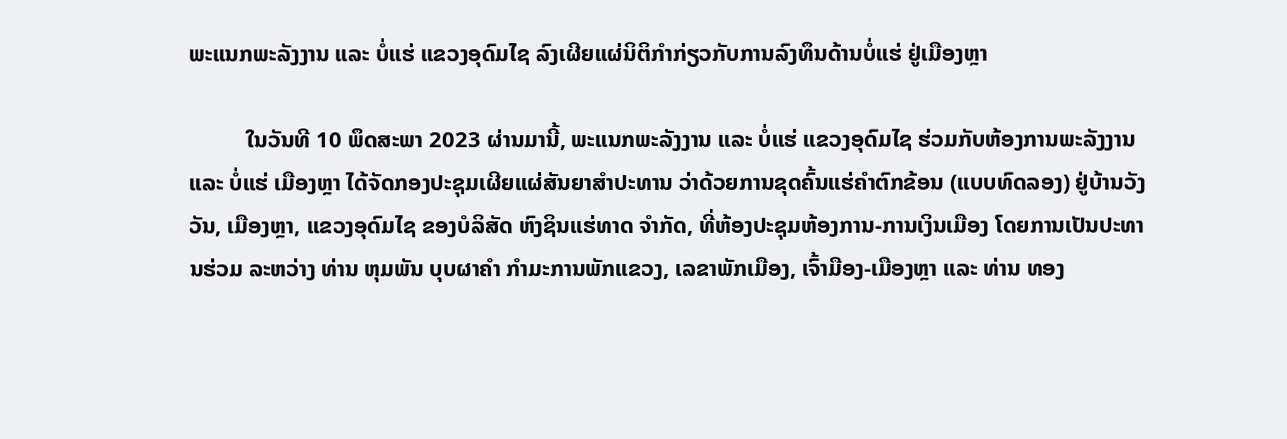ພະແນກພະລັງງານ ແລະ ບໍ່ແຮ່ ແຂວງອຸດົມໄຊ ລົງເຜີຍແຜ່ນິຕິກຳກ່ຽວກັບການລົງທຶນດ້ານບໍ່ແຮ່ ຢູ່ເມືອງຫຼາ

          ໃນວັນທີ 10 ພຶດສະພາ 2023 ຜ່ານມານີ້, ພະແນກພະລັງງານ ແລະ ບໍ່ແຮ່ ແຂວງອຸດົມໄຊ ຮ່ວມກັບຫ້ອງການພະລັງງານ ແລະ ບໍ່ແຮ່ ເມືອງຫຼາ ໄດ້ຈັດກອງປະຊຸມເຜີຍແຜ່ສັນຍາສຳປະທານ ວ່າດ້ວຍການຂຸດຄົ້ນແຮ່ຄໍາຕົກຂ້ອນ (ແບບທົດລອງ) ຢູ່ບ້ານວັງວັນ, ເມືອງຫຼາ, ແຂວງອຸດົມໄຊ ຂອງບໍລິສັດ ຫົງຊິນແຮ່ທາດ ຈໍາກັດ, ທີ່ຫ້ອງປະຊຸມຫ້ອງການ-ການເງິນເມືອງ ໂດຍການເປັນປະທານຮ່ວມ ລະຫວ່າງ ທ່ານ ຫຸມພັນ ບຸບຜາຄຳ ກຳມະການພັກແຂວງ, ເລຂາພັກເມືອງ, ເຈົ້າມືອງ-ເມືອງຫຼາ ແລະ ທ່ານ ທອງ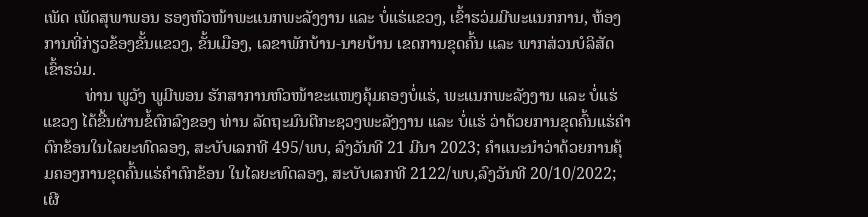ເພັດ ເພັດສຸພາພອນ ຮອງຫົວໜ້າພະແນກພະລັງງານ ແລະ ບໍ່ແຮ່ແຂວງ, ເຂົ້າຮວ່ມມີພະແນກການ, ຫ້ອງການທີ່ກ່ຽວຂ້ອງຂັ້ນແຂວງ, ຂັ້ນເມືອງ, ເລຂາພັກບ້ານ-ນາຍບ້ານ ເຂດການຂຸດຄົ້ນ ແລະ ພາກສ່ວນບໍລິສັດເຂົ້າຮວ່ມ.
          ທ່ານ ພູວັງ ພູມີພອນ ຮັກສາການຫົວໜ້າຂະແໜງຄຸ້ມຄອງບໍ່ແຮ່, ພະແນກພະລັງງານ ແລະ ບໍ່ແຮ່ ແຂວງ ໄດ້ຂື້ນຜ່ານຂໍ້ຕົກລົງຂອງ ທ່ານ ລັດຖະມົນຕີກະຊວງພະລັງງານ ແລະ ບໍ່ແຮ່ ວ່າດ້ວຍການຂຸດຄົ້ນແຮ່ຄໍາຕົກຂ້ອນໃນໄລຍະທົດລອງ, ສະບັບເລກທີ 495/ພບ, ລົງວັນທີ 21 ມີນາ 2023; ຄຳແນະນໍາວ່າດ້ວຍການຄຸ້ມຄອງການຂຸດຄົ້ນແຮ່ຄໍາຕົກຂ້ອນ ໃນໄລຍະທົດລອງ, ສະບັບເລກທີ 2122/ພບ,ລົງວັນທີ 20/10/2022; ເຜີ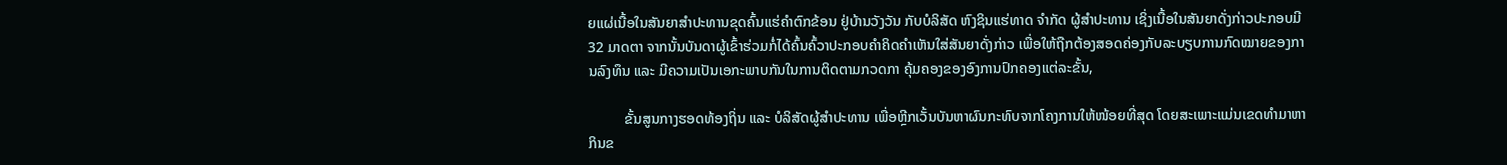ຍແຜ່ເນື້ອໃນສັນຍາສໍາປະທານຂຸດຄົ້ນແຮ່ຄໍາຕົກຂ້ອນ ຢູ່ບ້ານວັງວັນ ກັບບໍລິສັດ ຫົງຊິນແຮ່ທາດ ຈໍາກັດ ຜູ້ສໍາປະທານ ເຊິ່ງເນື້ອໃນສັນຍາດັ່ງກ່າວປະກອບມີ 32 ມາດຕາ ຈາກນັ້ນບັນດາຜູ້ເຂົ້າຮ່ວມກໍ່ໄດ້ຄົ້ນຄົ້ວາປະກອບຄໍາຄິດຄໍາເຫັນໃສ່ສັນຍາດັ່ງກ່າວ ເພື່ອໃຫ້ຖືກຕ້ອງສອດຄ່ອງກັບລະບຽບການກົດໝາຍຂອງການລົງທຶນ ແລະ ມີຄວາມເປັນເອກະພາບກັນໃນການຕິດຕາມກວດກາ ຄຸ້ມຄອງຂອງອົງການປົກຄອງແຕ່ລະຂັ້ນ,

          ຂັ້ນສູນກາງຮອດທ້ອງຖິ່ນ ແລະ ບໍລິສັດຜູ້ສໍາປະທານ ເພື່ອຫຼີກເວັ້ນບັນຫາຜົນກະທົບຈາກໂຄງການໃຫ້ໜ້ອຍທີ່ສຸດ ໂດຍສະເພາະແມ່ນເຂດທຳມາຫາກິນຂ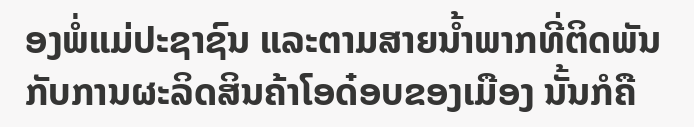ອງພໍ່ແມ່ປະຊາຊົນ ແລະຕາມສາຍນ້ຳພາກທີ່ຕິດພັນກັບການຜະລິດສິນຄ້າໂອດ໋ອບຂອງເມືອງ ນັ້ນກໍຄື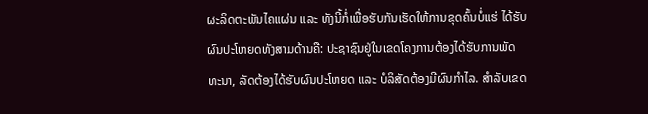ຜະລິດຕະພັນໄຄແຜ່ນ ແລະ ທັງນີ້ກໍ່ເພື່ອຮັບກັນເຮັດໃຫ້ການຂຸດຄົ້ນບໍ່ແຮ່ ໄດ້ຮັບຜົນປະໂຫຍດທັງສາມດ້ານຄື: ປະຊາຊົນຢູ່ໃນເຂດໂຄງການຕ້ອງໄດ້ຮັບການພັດທະນາ, ລັດຕ້ອງໄດ້ຮັບຜົນປະໂຫຍດ ແລະ ບໍລິສັດຕ້ອງມີຜົນກໍາໄລ. ສໍາລັບເຂດ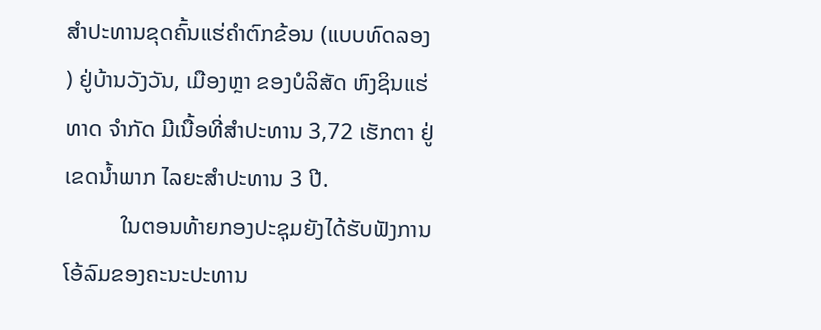ສໍາປະທານຂຸດຄົ້ນແຮ່ຄໍາຕົກຂ້ອນ (ແບບທົດລອງ ) ຢູ່ບ້ານວັງວັນ, ເມືອງຫຼາ ຂອງບໍລິສັດ ຫົງຊິນແຮ່ທາດ ຈໍາກັດ ມີເນື້ອທີ່ສໍາປະທານ 3,72 ເຮັກຕາ ຢູ່ເຂດນໍ້າພາກ ໄລຍະສໍາປະທານ 3 ປີ.
          ໃນຕອນທ້າຍກອງປະຊຸມຍັງໄດ້ຮັບຟັງການໂອ້ລົມຂອງຄະນະປະທານ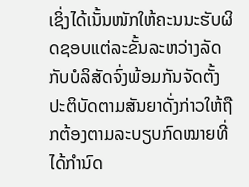ເຊິ່ງໄດ້ເນັ້ນໜັກໃຫ້ຄະນນະຮັບຜິດຊອບແຕ່ລະຂັ້ນລະຫວ່າງລັດກັບບໍລິສັດຈົ່ງພ້ອມກັນຈັດຕັ້ງປະຕິບັດຕາມສັນຍາດັ່ງກ່າວໃຫ້ຖືກຕ້ອງຕາມລະບຽບກົດໝາຍທີ່ໄດ້ກໍານົດ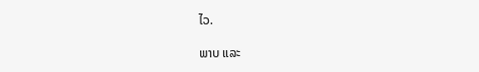ໄວ.

ພາບ ແລະ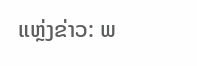ແຫຼ່ງຂ່າວ: ພ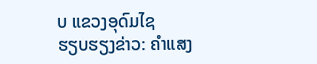ບ ແຂວງອຸດົມໄຊ
ຮຽບຮຽງຂ່າວ: ຄຳແສງ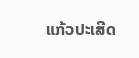ແກ້ວປະເສີດ